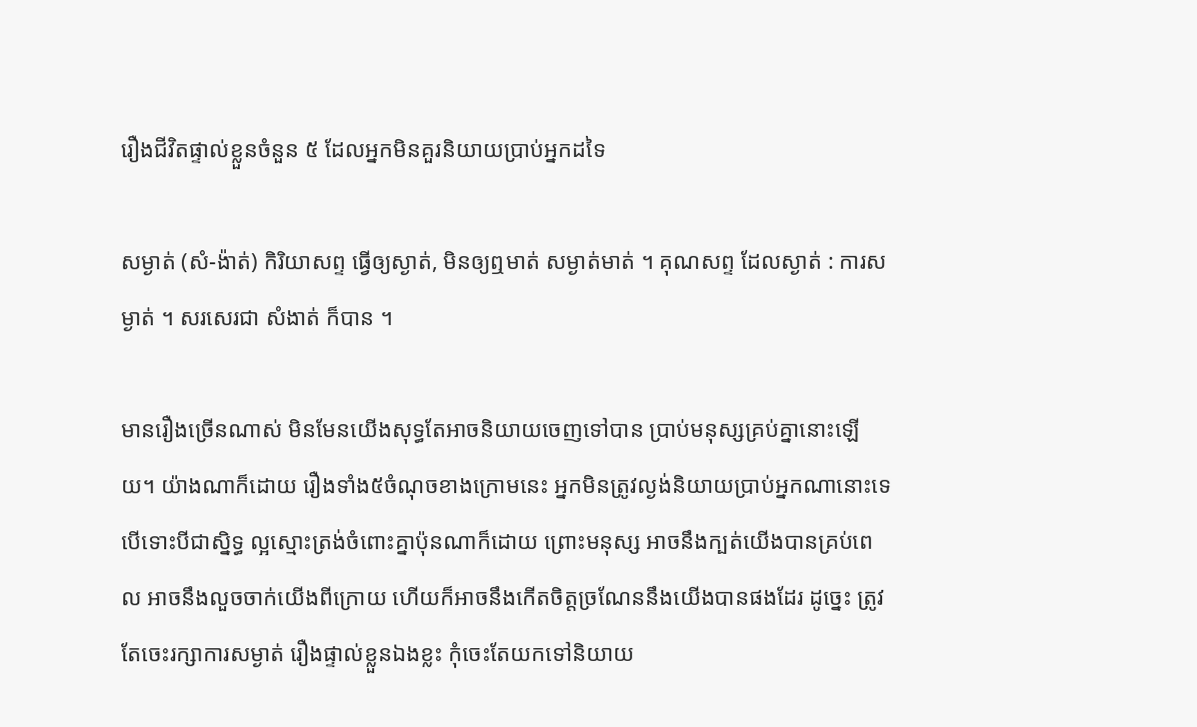រឿងជីវិតផ្ទាល់ខ្លួនចំនួន ៥ ដែលអ្នកមិនគួរនិយាយប្រាប់អ្នកដទៃ

សម្ងាត់ (សំ-ង៉ាត់) កិរិយាសព្ទ ធ្វើឲ្យស្ងាត់, មិនឲ្យឮមាត់ សម្ងាត់មាត់ ។ គុណសព្ទ ដែលស្ងាត់ : ការសម្ងាត់ ។ សរសេរជា សំងាត់ ក៏បាន ។

មានរឿងច្រើនណាស់ មិនមែនយើងសុទ្ធតែអាចនិយាយចេញទៅបាន ប្រាប់មនុស្សគ្រប់គ្នានោះឡើយ។ យ៉ាងណាក៏ដោយ រឿងទាំង៥ចំណុចខាងក្រោមនេះ អ្នកមិនត្រូវល្ងង់និយាយប្រាប់អ្នកណានោះទេ បើទោះបីជាស្និទ្ធ ល្អស្មោះត្រង់ចំពោះគ្នាប៉ុនណាក៏ដោយ ព្រោះមនុស្ស អាចនឹងក្បត់យើងបានគ្រប់ពេល អាចនឹងលួចចាក់យើងពីក្រោយ ហើយក៏អាចនឹងកើតចិត្តច្រណែននឹងយើងបានផងដែរ ដូច្នេះ ត្រូវតែចេះរក្សាការសម្ងាត់ រឿងផ្ទាល់ខ្លួនឯងខ្លះ កុំចេះតែយកទៅនិយាយ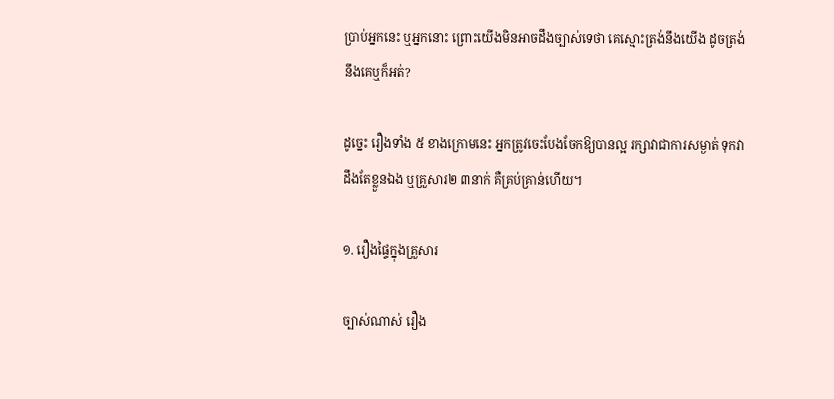ប្រាប់អ្នកនេះ ឬអ្នកនោះ ព្រោះយើងមិនអាចដឹងច្បាស់ទេថា គេស្មោះត្រង់នឹងយើង ដូចត្រង់នឹងគេឬក៏អត់?

ដូច្នេះ រឿងទាំង ៥ ខាងក្រោមនេះ អ្នកត្រូវចេះបែងចែកឱ្យបានល្អ រក្សាវាជាការសម្ងាត់ ទុកវាដឹងតែខ្លួនឯង ឬគ្រួសារ២ ៣នាក់ គឺគ្រប់គ្រាន់ហើយ។

១. រឿងផ្ទៃក្នុងគ្រួសារ

ច្បាស់ណាស់ រឿង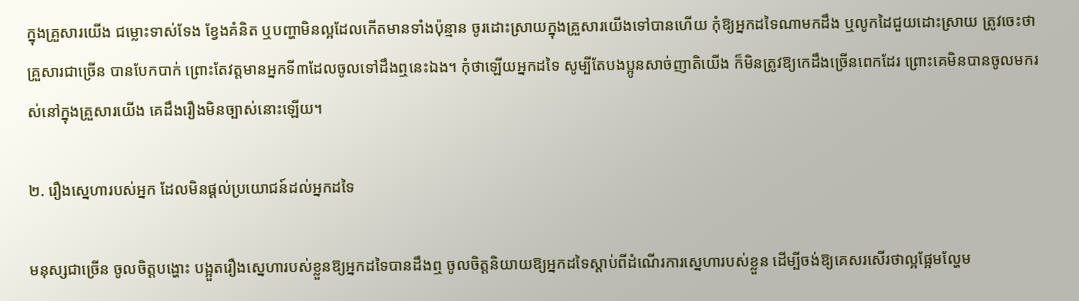ក្នុងគ្រួសារយើង ជម្លោះទាស់ទែង ខ្វែងគំនិត ឬបញ្ហាមិនល្អដែលកើតមានទាំងប៉ុន្មាន ចូរដោះស្រាយក្នុងគ្រួសារយើងទៅបានហើយ កុំឱ្យអ្នកដទៃណាមកដឹង ឬលូកដៃជួយដោះស្រាយ ត្រូវចេះថា គ្រួសារជាច្រើន បានបែកបាក់ ព្រោះតែវត្តមានអ្នកទី៣ដែលចូលទៅដឹងឮនេះឯង។ កុំថាឡើយអ្នកដទៃ សូម្បីតែបងប្អូនសាច់ញាតិយើង ក៏មិនត្រូវឱ្យកេដឹងច្រើនពេកដែរ ព្រោះគេមិនបានចូលមករស់នៅក្នុងគ្រួសារយើង គេដឹងរឿងមិនច្បាស់នោះឡើយ។

២. រឿងស្នេហារបស់អ្នក ដែលមិនផ្ដល់ប្រយោជន៍ដល់អ្នកដទៃ

មនុស្សជាច្រើន ចូលចិត្តបង្ហោះ បង្អួតរឿងស្នេហារបស់ខ្លួនឱ្យអ្នកដទៃបានដឹងឮ ចូលចិត្តនិយាយឱ្យអ្នកដទៃស្ដាប់ពីដំណើរការស្នេហារបស់ខ្លួន ដើម្បីចង់ឱ្យគេសរសើរថាល្អផ្អែមល្ហែម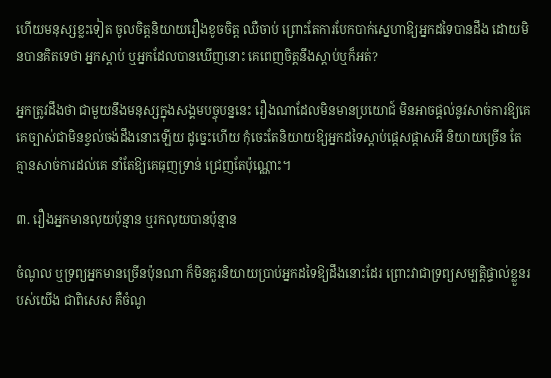ហើយមនុស្សខ្លះទៀត ចូលចិត្តនិយាយរឿងខូចចិត្ត ឈឺចាប់ ព្រោះតែការបែកបាក់ស្នេហាឱ្យអ្នកដទៃបានដឹង ដោយមិនបានគិតទេថា អ្នកស្ដាប់ ឬអ្នកដែលបានឃើញនោះ គេពេញចិត្តនឹងស្ដាប់ឬក៏អត់?

អ្នកត្រូវដឹងថា ជាមួយនឹងមនុស្សក្នុងសង្គមបច្ចុបន្ននេះ រឿងណាដែលមិនមានប្រយោជ៍ មិនអាចផ្ដល់នូវសាច់ការឱ្យគេ គេច្បាស់ជាមិនខ្វល់ចង់ដឹងនោះឡើយ ដូច្នេះហើយ កុំចេះតែនិយាយឱ្យអ្នកដទៃស្ដាប់ផ្ដេសផ្ដាសអី និយាយច្រើន តែគ្មានសាច់ការដល់គេ នាំតែឱ្យគេធុញទ្រាន់ ជ្រេញតែប៉ុណ្ណោះ។

៣. រឿងអ្នកមានលុយប៉ុន្មាន ឬរកលុយបានប៉ុន្មាន

ចំណូល ឬទ្រព្យអ្នកមានច្រើនប៉ុនណា ក៏មិនគួរនិយាយប្រាប់អ្នកដទៃឱ្យដឹងនោះដែរ ព្រោះវាជាទ្រព្យសម្បត្តិផ្ទាល់ខ្លួនរបស់យើង ជាពិសេស គឺចំណូ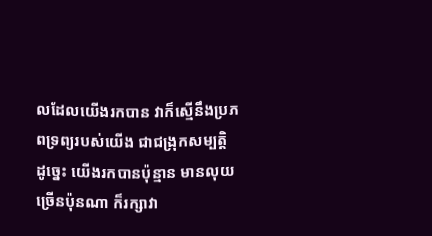លដែលយើងរកបាន វាក៏ស្មើនឹងប្រភពទ្រព្យរបស់យើង ជាជង្រុកសម្បត្តិ ដូច្នេះ យើងរកបានប៉ុន្មាន មានលុយច្រើនប៉ុនណា ក៏រក្សាវា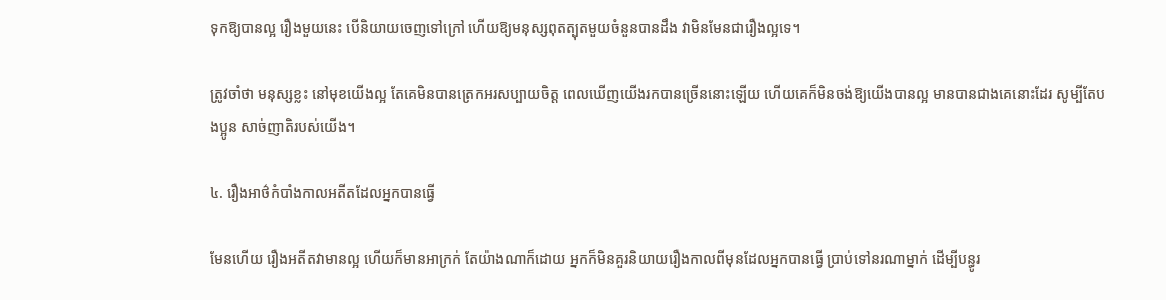ទុកឱ្យបានល្អ រឿងមួយនេះ បើនិយាយចេញទៅក្រៅ ហើយឱ្យមនុស្សពុតត្បុតមួយចំនួនបានដឹង វាមិនមែនជារឿងល្អទេ។

ត្រូវចាំថា មនុស្សខ្លះ នៅមុខយើងល្អ តែគេមិនបានត្រេកអរសប្បាយចិត្ត ពេលឃើញយើងរកបានច្រើននោះឡើយ ហើយគេក៏មិនចង់ឱ្យយើងបានល្អ មានបានជាងគេនោះដែរ សូម្បីតែបងប្អូន សាច់ញាតិរបស់យើង។

៤. រឿងអាថ៌កំបាំងកាលអតីតដែលអ្នកបានធ្វើ

មែនហើយ រឿងអតីតវាមានល្អ ហើយក៏មានអាក្រក់ តែយ៉ាងណាក៏ដោយ អ្នកក៏មិនគួរនិយាយរឿងកាលពីមុនដែលអ្នកបានធ្វើ ប្រាប់ទៅនរណាម្នាក់ ដើម្បីបន្ធូរ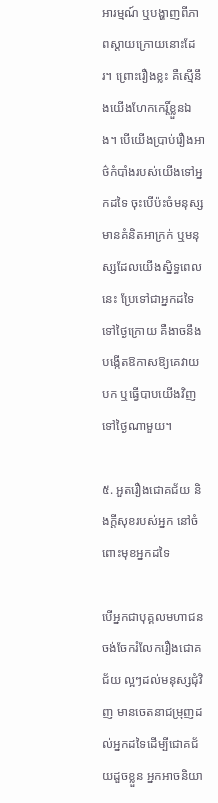អារម្មណ៍ ឬបង្ហាញពីភាពស្ដាយក្រោយនោះដែរ។ ព្រោះរឿងខ្លះ គឺស្មើនឹងយើងហែកកេរ្តិ៍ខ្លួនឯង។ បើយើងប្រាប់រឿងអាថ៌កំបាំងរបស់យើងទៅអ្នកដទៃ ចុះបើប៉ះចំមនុស្សមានគំនិតអាក្រក់ ឬមនុស្សដែលយើងស្និទ្ធពេលនេះ ប្រែទៅជាអ្នកដទៃទៅថ្ងៃក្រោយ គឺងាចនឹងបង្កើតឱកាសឱ្យគេវាយបក ឬធ្វើបាបយើងវិញទៅថ្ងៃណាមួយ។

៥. អួតរឿងជោគជ័យ និងក្ដីសុខរបស់អ្នក នៅចំពោះមុខអ្នកដទៃ

បើអ្នកជាបុគ្គលមហាជន ចង់ចែករំលែករឿងជោគជ័យ ល្អៗដល់មនុស្សជុំវិញ មានចេតនាជម្រុញដល់អ្នកដទៃដើម្បីជោគជ័យដួចខ្លួន អ្នកអាចនិយា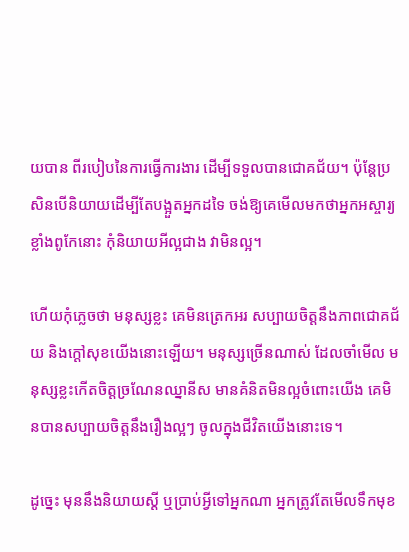យបាន ពីរបៀបនៃការធ្វើការងារ ដើម្បីទទួលបានជោគជ័យ។ ប៉ុន្តែប្រសិនបើនិយាយដើម្បីតែបង្អួតអ្នកដទៃ ចង់ឱ្យគេមើលមកថាអ្នកអស្ចារ្យ ខ្លាំងពូកែនោះ កុំនិយាយអីល្អជាង វាមិនល្អ។

ហើយកុំភ្លេចថា មនុស្សខ្លះ គេមិនត្រេកអរ សប្បាយចិត្តនឹងភាពជោគជ័យ និងក្ដៅសុខយើងនោះឡើយ។ មនុស្សច្រើនណាស់ ដែលចាំមើល មនុស្សខ្លះកើតចិត្តច្រណែនឈ្នានីស មានគំនិតមិនល្អចំពោះយើង គេមិនបានសប្បាយចិត្តនឹងរឿងល្អៗ ចូលក្នុងជីវិតយើងនោះទេ។

ដូច្នេះ មុននឹងនិយាយស្ដី ឬប្រាប់អ្វីទៅអ្នកណា អ្នកត្រូវតែមើលទឹកមុខ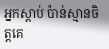អ្នកស្ដាប់ ប៉ាន់ស្មានចិត្តគេ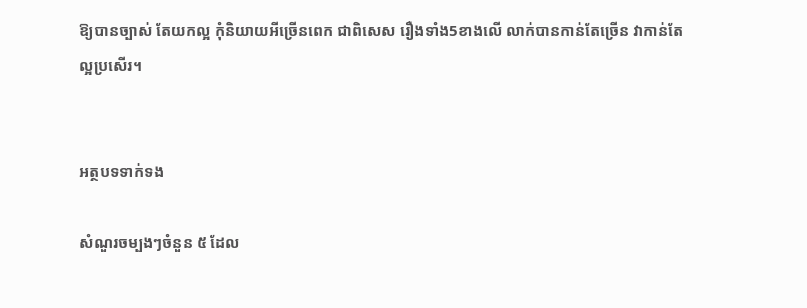ឱ្យបានច្បាស់ តែយកល្អ កុំនិយាយអីច្រើនពេក ជាពិសេស រឿងទាំង5ខាងលើ លាក់បានកាន់តែច្រើន វាកាន់តែល្អប្រសើរ។


អត្ថបទទាក់ទង

សំណួរចម្បងៗចំនួន ៥ ដែល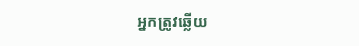អ្នកត្រូវឆ្លើយ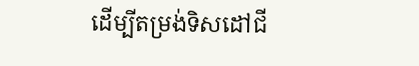ដើម្បីតម្រង់ទិសដៅជី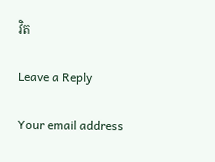វិត

Leave a Reply

Your email address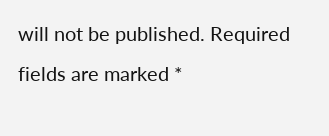will not be published. Required fields are marked *